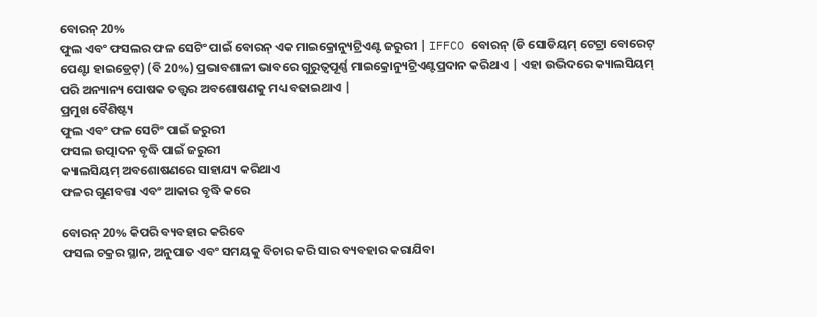ବୋରନ୍ 20%
ଫୁଲ ଏବଂ ଫସଲର ଫଳ ସେଟିଂ ପାଇଁ ବୋରନ୍ ଏକ ମାଇକ୍ରୋନ୍ୟୁଟ୍ରିଏଣ୍ଟ ଜରୁରୀ | IFFCO ବୋରନ୍ (ଡି ସୋଡିୟମ୍ ଟେଟ୍ରା ବୋରେଟ୍ ପେଣ୍ଟା ହାଇଡ୍ରେଟ୍) (ବି 20%) ପ୍ରଭାବଶାଳୀ ଭାବରେ ଗୁରୁତ୍ୱପୂର୍ଣ୍ଣ ମାଇକ୍ରୋନ୍ୟୁଟ୍ରିଏଣ୍ଟପ୍ରଦାନ କରିଥାଏ | ଏହା ଉଦ୍ଭିଦରେ କ୍ୟାଲସିୟମ୍ ପରି ଅନ୍ୟାନ୍ୟ ପୋଷକ ତତ୍ତ୍ୱର ଅବଶୋଷଣକୁ ମଧ୍ୟ ବଢାଇଥାଏ |
ପ୍ରମୁଖ ବୈଶିଷ୍ଟ୍ୟ
ଫୁଲ ଏବଂ ଫଳ ସେଟିଂ ପାଇଁ ଜରୁରୀ
ଫସଲ ଉତ୍ପାଦନ ବୃଦ୍ଧି ପାଇଁ ଜରୁରୀ
କ୍ୟାଲସିୟମ୍ ଅବଶୋଷଣରେ ସାହାଯ୍ୟ କରିଥାଏ
ଫଳର ଗୁଣବତ୍ତା ଏବଂ ଆକାର ବୃଦ୍ଧି କରେ

ବୋରନ୍ 20% କିପରି ବ୍ୟବହାର କରିବେ
ଫସଲ ଚକ୍ରର ସ୍ଥାନ, ଅନୁପାତ ଏବଂ ସମୟକୁ ବିଚାର କରି ସାର ବ୍ୟବହାର କରାଯିବା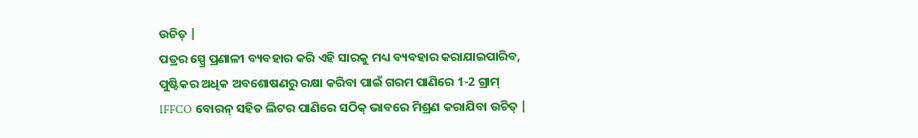ଉଚିତ୍ |
ପତ୍ରର ସ୍ପ୍ରେ ପ୍ରଣାଳୀ ବ୍ୟବହାର କରି ଏହି ସାରକୁ ମଧ୍ୟ ବ୍ୟବହାର କରାଯାଇପାରିବ, ପୁଷ୍ଟିକର ଅଧିକ ଅବଶୋଷଣରୁ ରକ୍ଷା କରିବା ପାଇଁ ଗରମ ପାଣିରେ 1-2 ଗ୍ରାମ୍ IFFCO ବୋରନ୍ ସହିତ ଲିଟର ପାଣିରେ ସଠିକ୍ ଭାବରେ ମିଶ୍ରଣ କରାଯିବା ଉଚିତ୍ |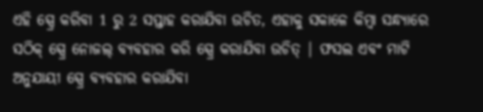ଏହି ସ୍ପ୍ରେ କରିବା 1 ରୁ 2 ସପ୍ତାହ କରାଯିବା ଉଚିତ, ଏହାକୁ ସକାଳେ କିମ୍ବା ସନ୍ଧ୍ୟାରେ ସଠିକ୍ ସ୍ପ୍ରେ ନୋଜଲ୍ ବ୍ୟବହାର କରି ସ୍ପ୍ରେ କରାଯିବା ଉଚିତ୍ | ଫସଲ ଏବଂ ମାଟି ଅନୁଯାୟୀ ସ୍ପ୍ରେ ବ୍ୟବହାର କରାଯିବା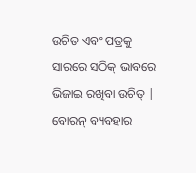ଉଚିତ ଏବଂ ପତ୍ରକୁ ସାରରେ ସଠିକ୍ ଭାବରେ ଭିଜାଇ ରଖିବା ଉଚିତ୍ | ବୋରନ୍ ବ୍ୟବହାର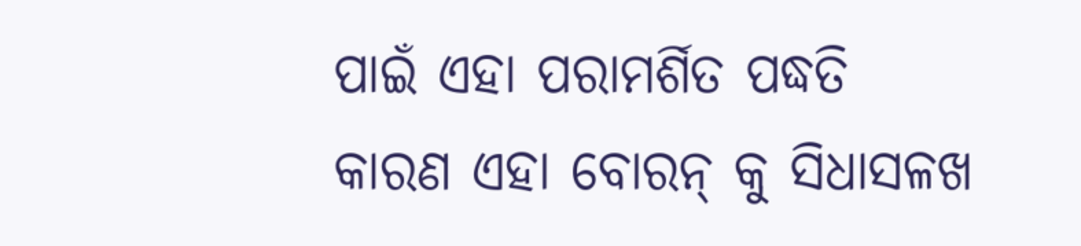ପାଇଁ ଏହା ପରାମର୍ଶିତ ପଦ୍ଧତି କାରଣ ଏହା ବୋରନ୍ କୁ ସିଧାସଳଖ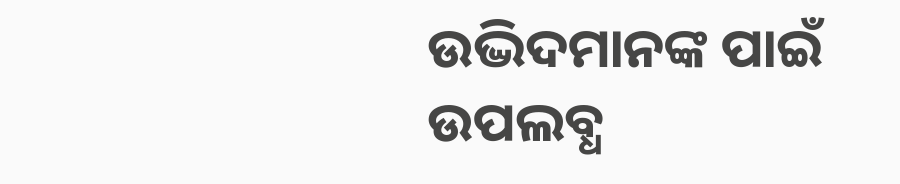ଉଦ୍ଭିଦମାନଙ୍କ ପାଇଁ ଉପଲବ୍ଧ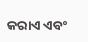କରାଏ ଏବଂ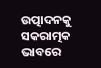ଉତ୍ପାଦନକୁ ସକରାତ୍ମକ ଭାବରେ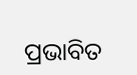ପ୍ରଭାବିତ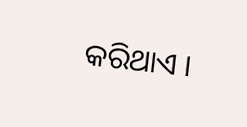କରିଥାଏ ।